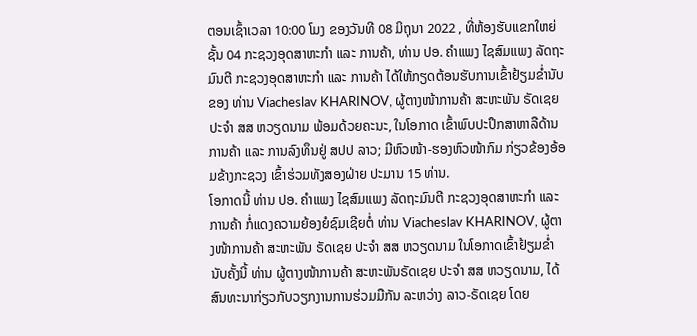ຕອນເຊົ້າເວລາ 10:00 ໂມງ ຂອງວັນທີ 08 ມິຖຸນາ 2022 , ທີ່ຫ້ອງຮັບແຂກໃຫຍ່ຊັ້ນ 04 ກະຊວງອຸດສາຫະກໍາ ແລະ ການຄ້າ, ທ່ານ ປອ. ຄໍາແພງ ໄຊສົມແພງ ລັດຖະມົນຕີ ກະຊວງອຸດສາຫະກໍາ ແລະ ການຄ້າ ໄດ້ໃຫ້ກຽດຕ້ອນຮັບການເຂົ້າຢ້ຽມຂໍ່ານັບ ຂອງ ທ່ານ Viacheslav KHARINOV, ຜູ້ຕາງໜ້າການຄ້າ ສະຫະພັນ ຣັດເຊຍ ປະຈໍາ ສສ ຫວຽດນາມ ພ້ອມດ້ວຍຄະນະ, ໃນໂອກາດ ເຂົ້າພົບປະປຶກສາຫາລືດ້ານການຄ້າ ແລະ ການລົງທຶນຢູ່ ສປປ ລາວ; ມີຫົວໜ້າ-ຮອງຫົວໜ້າກົມ ກ່ຽວຂ້ອງອ້ອມຂ້າງກະຊວງ ເຂົ້າຮ່ວມທັງສອງຝ່າຍ ປະມານ 15 ທ່ານ.
ໂອກາດນີ້ ທ່ານ ປອ. ຄໍາແພງ ໄຊສົມແພງ ລັດຖະມົນຕີ ກະຊວງອຸດສາຫະກໍາ ແລະ ການຄ້າ ກໍ່ແດງຄວາມຍ້ອງຍໍຊົມເຊີຍຕໍ່ ທ່ານ Viacheslav KHARINOV, ຜູ້ຕາງໜ້າການຄ້າ ສະຫະພັນ ຣັດເຊຍ ປະຈໍາ ສສ ຫວຽດນາມ ໃນໂອກາດເຂົ້າຢ້ຽມຂໍ່ານັບຄັ້ງນີ້ ທ່ານ ຜູ້ຕາງໜ້າການຄ້າ ສະຫະພັນຣັດເຊຍ ປະຈໍາ ສສ ຫວຽດນາມ, ໄດ້ສົນທະນາກ່ຽວກັບວຽກງານການຮ່ວມມືກັນ ລະຫວ່າງ ລາວ-ຣັດເຊຍ ໂດຍ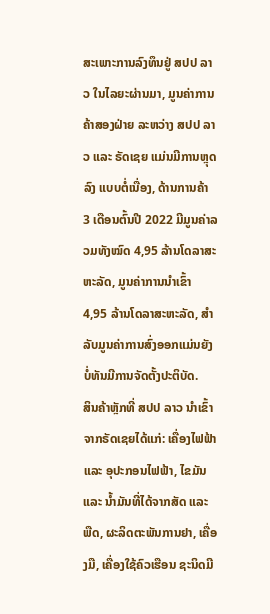ສະເພາະການລົງທຶນຢູ່ ສປປ ລາວ ໃນໄລຍະຜ່ານມາ, ມູນຄ່າການຄ້າສອງຝ່າຍ ລະຫວ່າງ ສປປ ລາວ ແລະ ຣັດເຊຍ ແມ່ນມີການຫຼຸດລົງ ແບບຕໍ່ເນື່ອງ, ດ້ານການຄ້າ 3 ເດືອນຕົ້ນປີ 2022 ມີມູນຄ່າລວມທັງໝົດ 4,95 ລ້ານໂດລາສະຫະລັດ, ມູນຄ່າການນໍາເຂົ້າ 4,95 ລ້ານໂດລາສະຫະລັດ, ສໍາລັບມູນຄ່າການສົ່ງອອກແມ່ນຍັງບໍ່ທັນມີການຈັດຕັ້ງປະຕິບັດ.
ສິນຄ້າຫຼັກທີ່ ສປປ ລາວ ນໍາເຂົ້າຈາກຣັດເຊຍໄດ້ແກ່: ເຄື່ອງໄຟຟ້າ ແລະ ອຸປະກອນໄຟຟ້າ, ໄຂມັນ ແລະ ນໍ້າມັນທີ່ໄດ້ຈາກສັດ ແລະ ພືດ, ຜະລິດຕະພັນການຢາ, ເຄື່ອງມື, ເຄື່ອງໃຊ້ຄົວເຮືອນ ຊະນິດມີ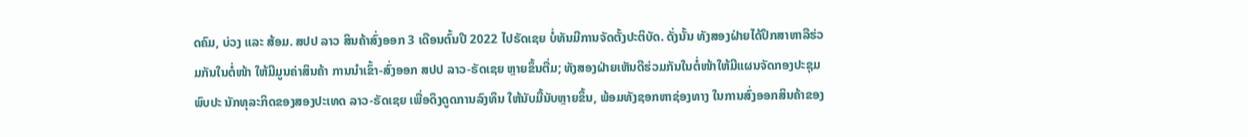ດຄົມ, ບ່ວງ ແລະ ສ້ອມ. ສປປ ລາວ ສິນຄ້າສົ່ງອອກ 3 ເດືອນຕົ້ນປີ 2022 ໄປຣັດເຊຍ ບໍ່ທັນມີການຈັດຕັ້ງປະຕິບັດ. ດັ່ງນັ້ນ ທັງສອງຝ່າຍໄດ້ປຶກສາຫາລືຮ່ວມກັນໃນຕໍ່ໜ້າ ໃຫ້ມີມູນຄ່າສິນຄ້າ ການນໍາເຂົ້າ-ສົ່ງອອກ ສປປ ລາວ-ຣັດເຊຍ ຫຼາຍຂຶ້ນຕື່ມ; ທັງສອງຝ່າຍເຫັນດີຮ່ວມກັນໃນຕໍ່ໜ້າໃຫ້ມີແຜນຈັດກອງປະຊຸມພົບປະ ນັກທຸລະກິດຂອງສອງປະເທດ ລາວ-ຣັດເຊຍ ເພື່ອດຶງດູດການລົງທຶນ ໃຫ້ນັບມື້ນັບຫຼາຍຂຶ້ນ, ພ້ອມທັງຊອກຫາຊ່ອງທາງ ໃນການສົ່ງອອກສິນຄ້າຂອງ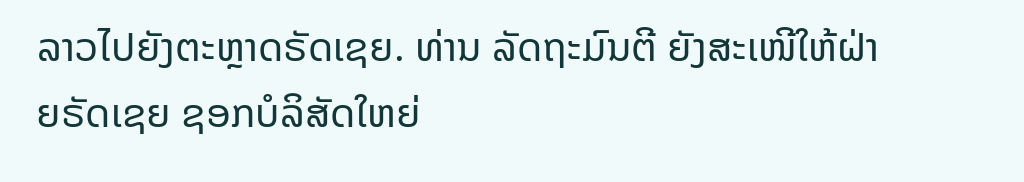ລາວໄປຍັງຕະຫຼາດຣັດເຊຍ. ທ່ານ ລັດຖະມົນຕີ ຍັງສະເໜີໃຫ້ຝ່າຍຣັດເຊຍ ຊອກບໍລິສັດໃຫຍ່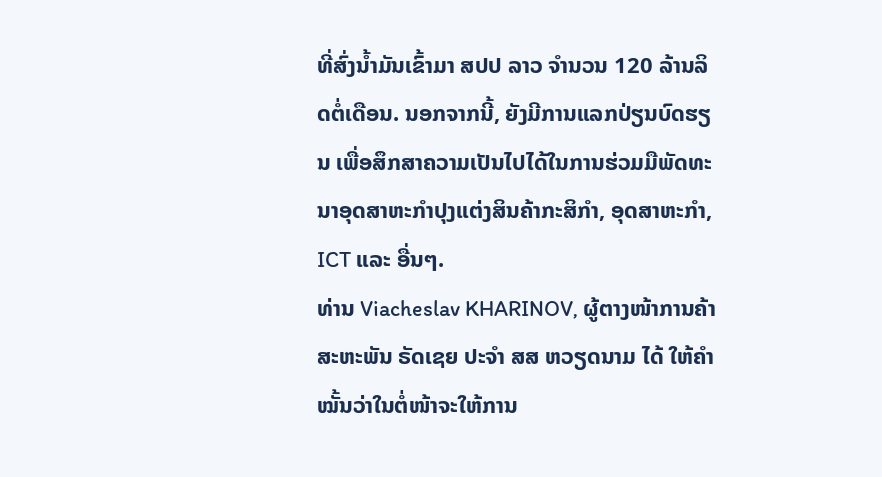ທີ່ສົ່ງນໍ້າມັນເຂົ້າມາ ສປປ ລາວ ຈໍານວນ 120 ລ້ານລິດຕໍ່ເດືອນ. ນອກຈາກນີ້, ຍັງມີການແລກປ່ຽນບົດຮຽນ ເພື່ອສຶກສາຄວາມເປັນໄປໄດ້ໃນການຮ່ວມມືພັດທະນາອຸດສາຫະກຳປຸງແຕ່ງສິນຄ້າກະສິກຳ, ອຸດສາຫະກຳ, ICT ແລະ ອື່ນໆ.
ທ່ານ Viacheslav KHARINOV, ຜູ້ຕາງໜ້າການຄ້າ ສະຫະພັນ ຣັດເຊຍ ປະຈໍາ ສສ ຫວຽດນາມ ໄດ້ ໃຫ້ຄໍາໝັ້ນວ່າໃນຕໍ່ໜ້າຈະໃຫ້ການ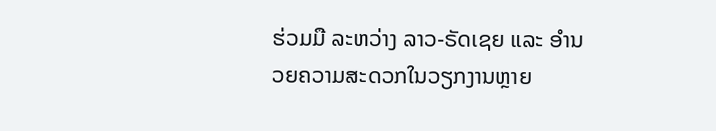ຮ່ວມມື ລະຫວ່າງ ລາວ-ຣັດເຊຍ ແລະ ອຳນວຍຄວາມສະດວກໃນວຽກງານຫຼາຍ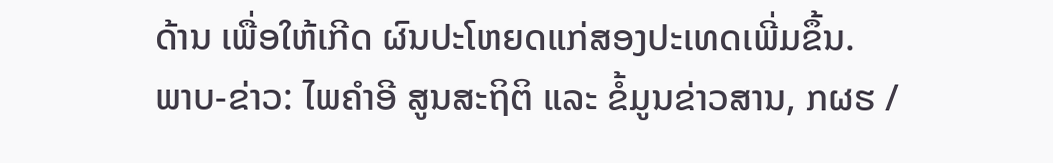ດ້ານ ເພື່ອໃຫ້ເກີດ ຜົນປະໂຫຍດແກ່ສອງປະເທດເພີ່ມຂຶ້ນ.
ພາບ-ຂ່າວ: ໄພຄໍາອີ ສູນສະຖິຕິ ແລະ ຂໍ້ມູນຂ່າວສານ, ກຜຮ /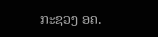ກະຊວງ ອຄ.